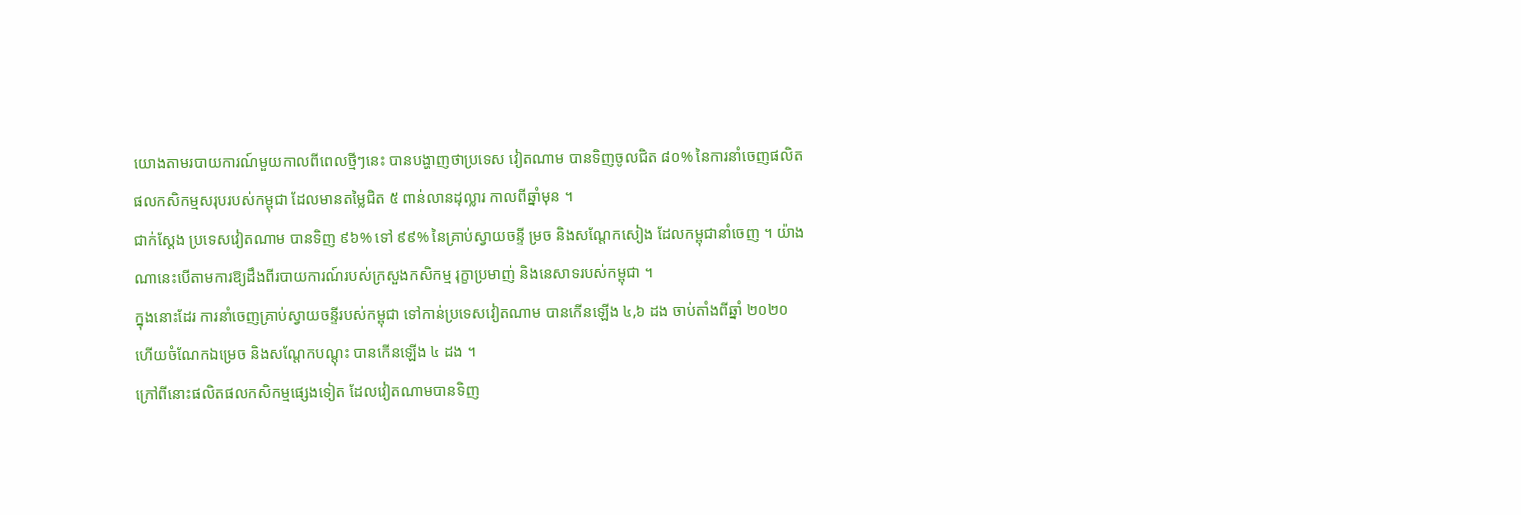យោងតាមរបាយការណ៍មួយកាលពីពេលថ្មីៗនេះ បានបង្ហាញថាប្រទេស វៀតណាម បានទិញចូលជិត ៨០% នៃការនាំចេញផលិតផលកសិកម្មសរុបរបស់កម្ពុជា ដែលមានតម្លៃជិត ៥ ពាន់លានដុល្លារ កាលពីឆ្នាំមុន ។
ជាក់ស្តែង ប្រទេសវៀតណាម បានទិញ ៩៦% ទៅ ៩៩% នៃគ្រាប់ស្វាយចន្ទី ម្រច និងសណ្តែកសៀង ដែលកម្ពុជានាំចេញ ។ យ៉ាងណានេះបើតាមការឱ្យដឹងពីរបាយការណ៍របស់ក្រសួងកសិកម្ម រុក្ខាប្រមាញ់ និងនេសាទរបស់កម្ពុជា ។
ក្នុងនោះដែរ ការនាំចេញគ្រាប់ស្វាយចន្ទីរបស់កម្ពុជា ទៅកាន់ប្រទេសវៀតណាម បានកើនឡើង ៤,៦ ដង ចាប់តាំងពីឆ្នាំ ២០២០ ហើយចំណែកឯម្រេច និងសណ្តែកបណ្តុះ បានកើនឡើង ៤ ដង ។
ក្រៅពីនោះផលិតផលកសិកម្មផ្សេងទៀត ដែលវៀតណាមបានទិញ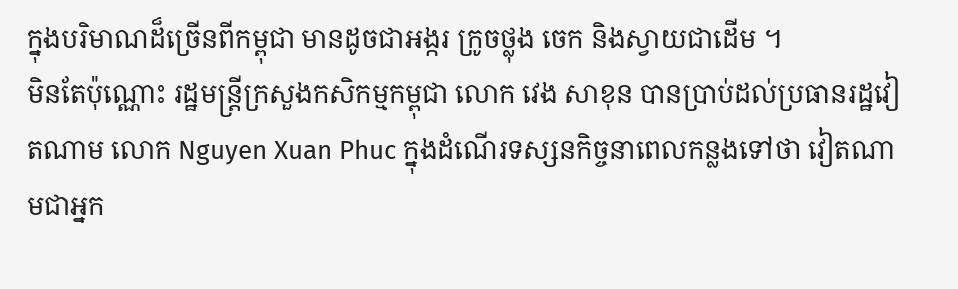ក្នុងបរិមាណដ៏ច្រើនពីកម្ពុជា មានដូចជាអង្ករ ក្រូចថ្លុង ចេក និងស្វាយជាដើម ។
មិនតែប៉ុណ្ណោះ រដ្ឋមន្ត្រីក្រសួងកសិកម្មកម្ពុជា លោក វេង សាខុន បានប្រាប់ដល់ប្រធានរដ្ឋវៀតណាម លោក Nguyen Xuan Phuc ក្នុងដំណើរទស្សនកិច្ចនាពេលកន្លងទៅថា វៀតណាមជាអ្នក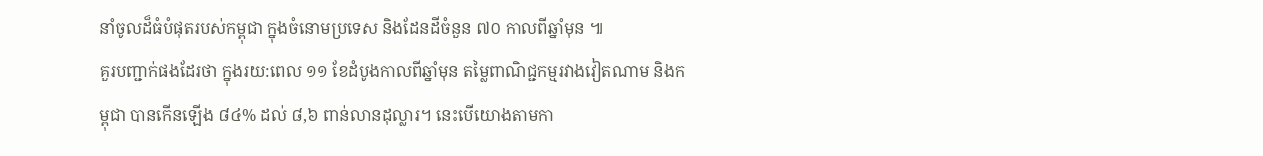នាំចូលដ៏ធំបំផុតរបស់កម្ពុជា ក្នុងចំនោមប្រទេស និងដែនដីចំនួន ៧០ កាលពីឆ្នាំមុន ៕
គួរបញ្ជាក់ផងដែរថា ក្នុងរយ:ពេល ១១ ខែដំបូងកាលពីឆ្នាំមុន តម្លៃពាណិជ្ជកម្មរវាងវៀតណាម និងកម្ពុជា បានកើនឡើង ៨៤% ដល់ ៨,៦ ពាន់លានដុល្លារ។ នេះបើយោងតាមកា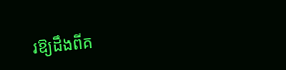រឱ្យដឹងពីគ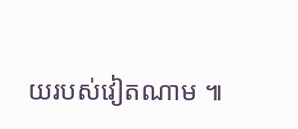យរបស់វៀតណាម ៕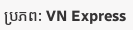ប្រភព: VN Express